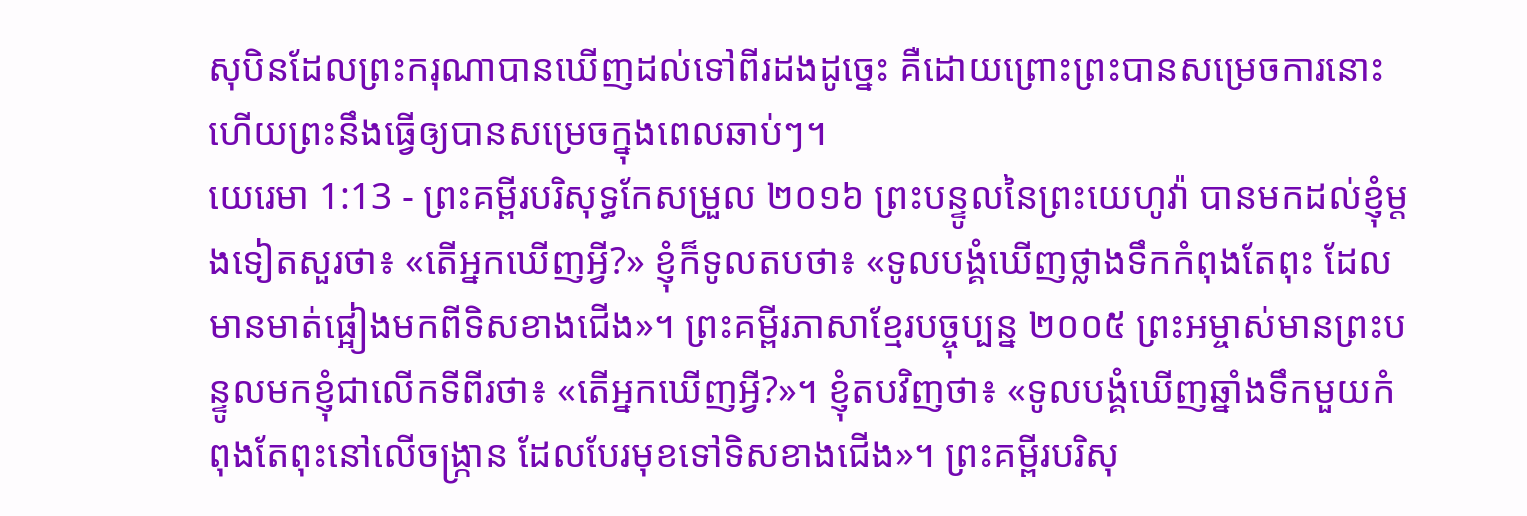សុបិនដែលព្រះករុណាបានឃើញដល់ទៅពីរដងដូច្នេះ គឺដោយព្រោះព្រះបានសម្រេចការនោះ ហើយព្រះនឹងធ្វើឲ្យបានសម្រេចក្នុងពេលឆាប់ៗ។
យេរេមា 1:13 - ព្រះគម្ពីរបរិសុទ្ធកែសម្រួល ២០១៦ ព្រះបន្ទូលនៃព្រះយេហូវ៉ា បានមកដល់ខ្ញុំម្តងទៀតសួរថា៖ «តើអ្នកឃើញអ្វី?» ខ្ញុំក៏ទូលតបថា៖ «ទូលបង្គំឃើញថ្លាងទឹកកំពុងតែពុះ ដែលមានមាត់ផ្អៀងមកពីទិសខាងជើង»។ ព្រះគម្ពីរភាសាខ្មែរបច្ចុប្បន្ន ២០០៥ ព្រះអម្ចាស់មានព្រះបន្ទូលមកខ្ញុំជាលើកទីពីរថា៖ «តើអ្នកឃើញអ្វី?»។ ខ្ញុំតបវិញថា៖ «ទូលបង្គំឃើញឆ្នាំងទឹកមួយកំពុងតែពុះនៅលើចង្ក្រាន ដែលបែរមុខទៅទិសខាងជើង»។ ព្រះគម្ពីរបរិសុ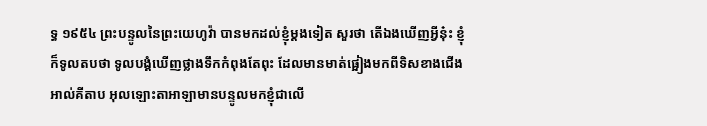ទ្ធ ១៩៥៤ ព្រះបន្ទូលនៃព្រះយេហូវ៉ា បានមកដល់ខ្ញុំម្តងទៀត សួរថា តើឯងឃើញអ្វីនុ៎ះ ខ្ញុំក៏ទូលតបថា ទូលបង្គំឃើញថ្លាងទឹកកំពុងតែពុះ ដែលមានមាត់ផ្អៀងមកពីទិសខាងជើង អាល់គីតាប អុលឡោះតាអាឡាមានបន្ទូលមកខ្ញុំជាលើ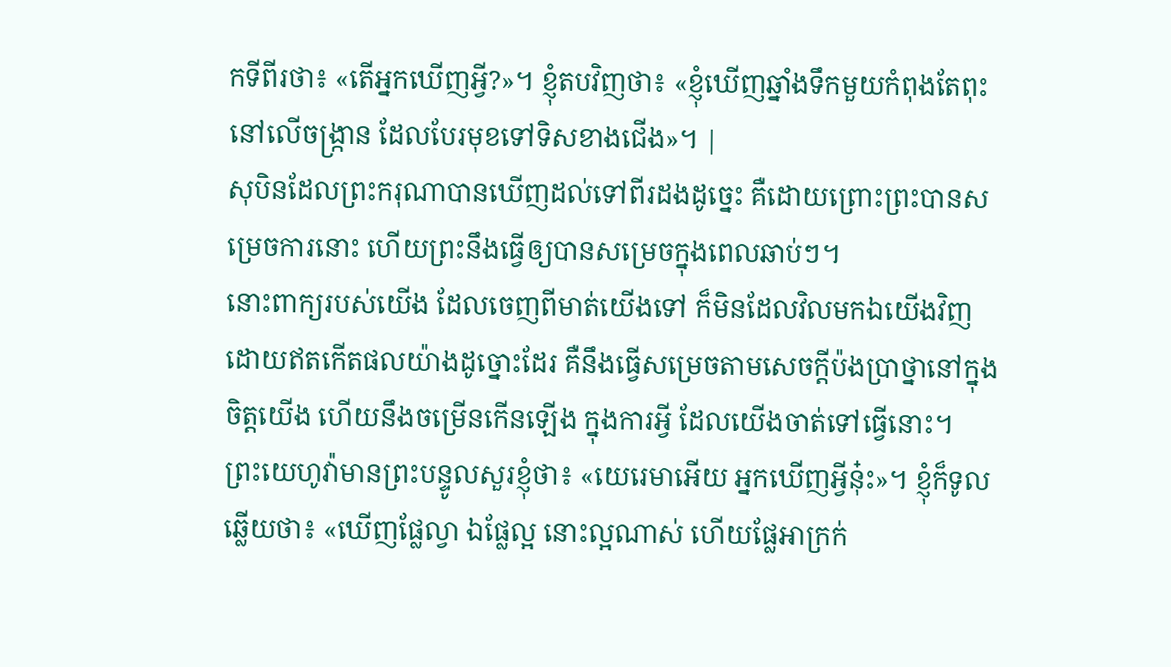កទីពីរថា៖ «តើអ្នកឃើញអ្វី?»។ ខ្ញុំតបវិញថា៖ «ខ្ញុំឃើញឆ្នាំងទឹកមួយកំពុងតែពុះនៅលើចង្ក្រាន ដែលបែរមុខទៅទិសខាងជើង»។ |
សុបិនដែលព្រះករុណាបានឃើញដល់ទៅពីរដងដូច្នេះ គឺដោយព្រោះព្រះបានសម្រេចការនោះ ហើយព្រះនឹងធ្វើឲ្យបានសម្រេចក្នុងពេលឆាប់ៗ។
នោះពាក្យរបស់យើង ដែលចេញពីមាត់យើងទៅ ក៏មិនដែលវិលមកឯយើងវិញ ដោយឥតកើតផលយ៉ាងដូច្នោះដែរ គឺនឹងធ្វើសម្រេចតាមសេចក្ដីប៉ងប្រាថ្នានៅក្នុងចិត្តយើង ហើយនឹងចម្រើនកើនឡើង ក្នុងការអ្វី ដែលយើងចាត់ទៅធ្វើនោះ។
ព្រះយេហូវ៉ាមានព្រះបន្ទូលសួរខ្ញុំថា៖ «យេរេមាអើយ អ្នកឃើញអ្វីនុ៎ះ»។ ខ្ញុំក៏ទូលឆ្លើយថា៖ «ឃើញផ្លែល្វា ឯផ្លែល្អ នោះល្អណាស់ ហើយផ្លែអាក្រក់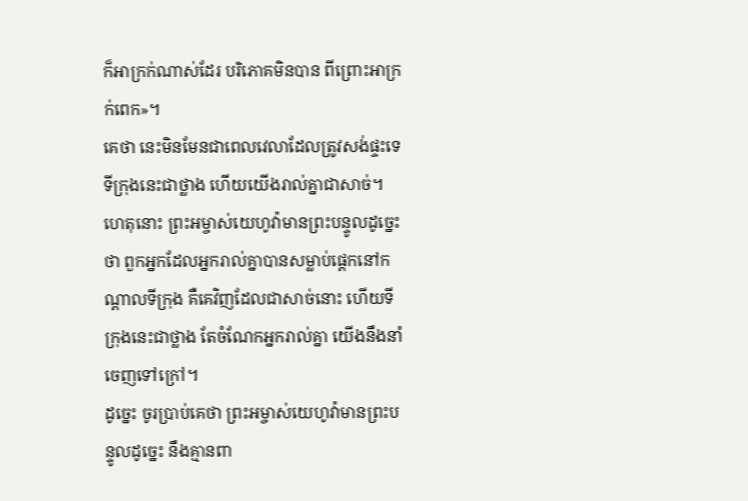ក៏អាក្រក់ណាស់ដែរ បរិភោគមិនបាន ពីព្រោះអាក្រក់ពេក»។
គេថា នេះមិនមែនជាពេលវេលាដែលត្រូវសង់ផ្ទះទេ ទីក្រុងនេះជាថ្លាង ហើយយើងរាល់គ្នាជាសាច់។
ហេតុនោះ ព្រះអម្ចាស់យេហូវ៉ាមានព្រះបន្ទូលដូច្នេះថា ពួកអ្នកដែលអ្នករាល់គ្នាបានសម្លាប់ផ្តេកនៅកណ្ដាលទីក្រុង គឺគេវិញដែលជាសាច់នោះ ហើយទីក្រុងនេះជាថ្លាង តែចំណែកអ្នករាល់គ្នា យើងនឹងនាំចេញទៅក្រៅ។
ដូច្នេះ ចូរប្រាប់គេថា ព្រះអម្ចាស់យេហូវ៉ាមានព្រះបន្ទូលដូច្នេះ នឹងគ្មានពា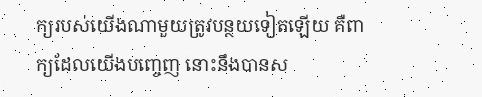ក្យរបស់យើងណាមួយត្រូវបន្ថយទៀតឡើយ គឺពាក្យដែលយើងបញ្ចេញ នោះនឹងបានស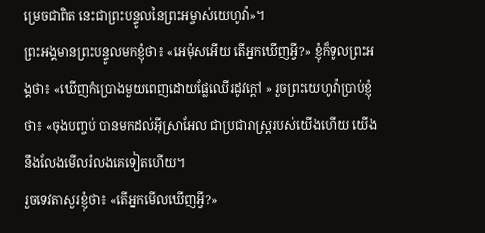ម្រេចជាពិត នេះជាព្រះបន្ទូលនៃព្រះអម្ចាស់យេហូវ៉ា»។
ព្រះអង្គមានព្រះបន្ទូលមកខ្ញុំថា៖ «អេម៉ុសអើយ តើអ្នកឃើញអ្វី?» ខ្ញុំក៏ទូលព្រះអង្គថា៖ «ឃើញកំប្រោងមួយពេញដោយផ្លែឈើរដូវក្តៅ » រួចព្រះយេហូវ៉ាប្រាប់ខ្ញុំថា៖ «ចុងបញ្ចប់ បានមកដល់អ៊ីស្រាអែល ជាប្រជារាស្ត្ររបស់យើងហើយ យើងនឹងលែងមើលរំលងគេទៀតហើយ។
រួចទេវតាសួរខ្ញុំថា៖ «តើអ្នកមើលឃើញអ្វី?»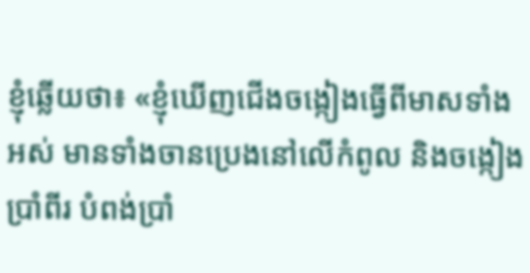ខ្ញុំឆ្លើយថា៖ «ខ្ញុំឃើញជើងចង្កៀងធ្វើពីមាសទាំងអស់ មានទាំងចានប្រេងនៅលើកំពូល និងចង្កៀងប្រាំពីរ បំពង់ប្រាំ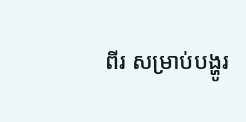ពីរ សម្រាប់បង្ហូរ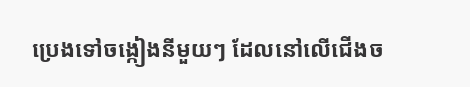ប្រេងទៅចង្កៀងនីមួយៗ ដែលនៅលើជើងច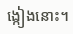ង្កៀងនោះ។